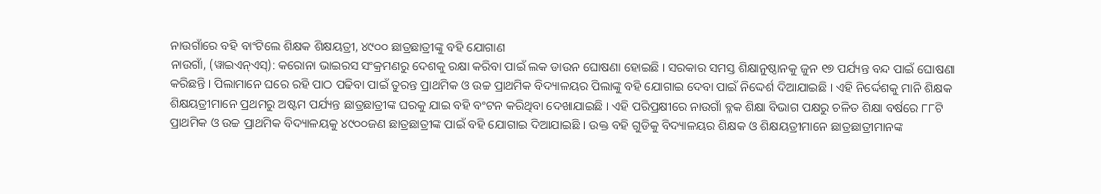ନାଉଗାଁରେ ବହି ବାଂଟିଲେ ଶିକ୍ଷକ ଶିକ୍ଷୟତ୍ରୀ, ୪୯୦୦ ଛାତ୍ରଛାତ୍ରୀଙ୍କୁ ବହି ଯୋଗାଣ
ନାଉଗାଁ, (ୱାଇଏନ୍ଏସ୍): କରୋନା ଭାଇରସ ସଂକ୍ରମଣରୁ ଦେଶକୁ ରକ୍ଷା କରିବା ପାଇଁ ଲକ ଡାଉନ ଘୋଷଣା ହୋଇଛି । ସରକାର ସମସ୍ତ ଶିକ୍ଷାନୁଷ୍ଠାନକୁ ଜୁନ ୧୭ ପର୍ଯ୍ୟନ୍ତ ବନ୍ଦ ପାଇଁ ଘୋଷଣା କରିଛନ୍ତି । ପିଲାମାନେ ଘରେ ରହି ପାଠ ପଢିବା ପାଇଁ ତୁରନ୍ତ ପ୍ରାଥମିକ ଓ ଉଚ୍ଚ ପ୍ରାଥମିକ ବିଦ୍ୟାଳୟର ପିଲାଙ୍କୁ ବହି ଯୋଗାଇ ଦେବା ପାଇଁ ନିଦ୍ଦେର୍ଶ ଦିଆଯାଇଛି । ଏହି ନିର୍ଦ୍ଦେଶକୁ ମାନି ଶିକ୍ଷକ ଶିକ୍ଷୟତ୍ରୀମାନେ ପ୍ରଥମରୁ ଅଷ୍ଟମ ପର୍ଯ୍ୟନ୍ତ ଛାତ୍ରଛାତ୍ରୀଙ୍କ ଘରକୁ ଯାଇ ବହି ବଂଟନ କରିଥିବା ଦେଖାଯାଇଛି । ଏହି ପରିପ୍ରକ୍ଷୀରେ ନାଉଗାଁ ବ୍ଳକ ଶିକ୍ଷା ବିଭାଗ ପକ୍ଷରୁ ଚଳିତ ଶିକ୍ଷା ବର୍ଷରେ ୮୮ଟି ପ୍ରାଥମିକ ଓ ଉଚ୍ଚ ପ୍ରାଥମିକ ବିଦ୍ୟାଳୟକୁ ୪୯୦୦ଜଣ ଛାତ୍ରଛାତ୍ରୀଙ୍କ ପାଇଁ ବହି ଯୋଗାଇ ଦିଆଯାଇଛି । ଉକ୍ତ ବହି ଗୁଡିକୁ ବିଦ୍ୟାଳୟର ଶିକ୍ଷକ ଓ ଶିକ୍ଷୟତ୍ରୀମାନେ ଛାତ୍ରଛାତ୍ରୀମାନଙ୍କ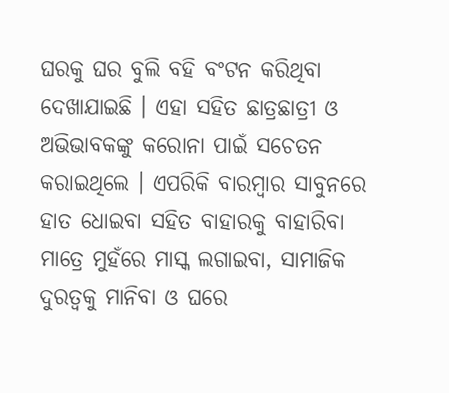ଘରକୁ ଘର ବୁଲି ବହି ବଂଟନ କରିଥିବା ଦେଖାଯାଇଛି । ଏହା ସହିତ ଛାତ୍ରଛାତ୍ରୀ ଓ ଅଭିଭାବକଙ୍କୁ କରୋନା ପାଇଁ ସଚେତନ କରାଇଥିଲେ । ଏପରିକି ବାରମ୍ବାର ସାବୁନରେ ହାତ ଧୋଇବା ସହିତ ବାହାରକୁ ବାହାରିବା ମାତ୍ରେ ମୁହଁରେ ମାସ୍କ ଲଗାଇବା, ସାମାଜିକ ଦୁରତ୍ୱକୁ ମାନିବା ଓ ଘରେ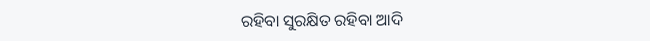ରହିବା ସୁରକ୍ଷିତ ରହିବା ଆଦି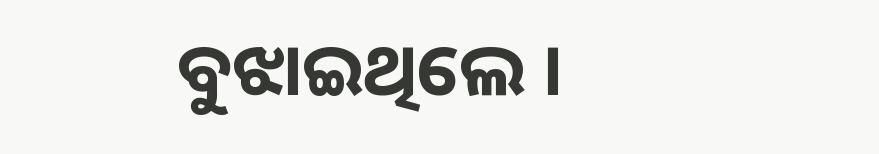ବୁଝାଇଥିଲେ ।